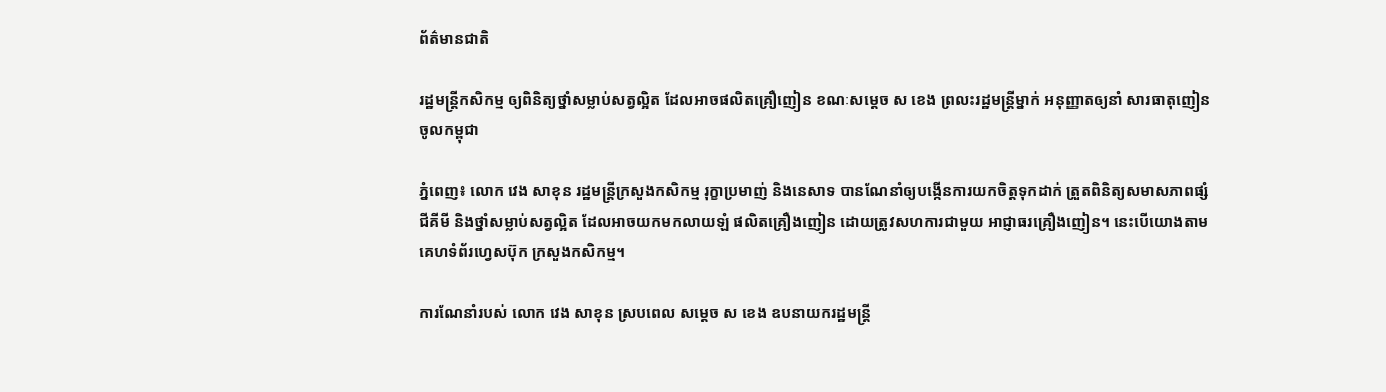ព័ត៌មានជាតិ

រដ្ឋមន្ដ្រីកសិកម្ម ឲ្យពិនិត្យថ្នាំសម្លាប់សត្វល្អិត ដែលអាចផលិតគ្រឿញៀន ខណៈសម្ដេច ស ខេង ព្រលះរដ្ឋមន្ដ្រីម្នាក់ អនុញ្ញាតឲ្យនាំ សារធាតុញៀន ចូលកម្ពុជា

ភ្នំពេញ៖ លោក វេង សាខុន រដ្ឋមន្ដ្រីក្រសួងកសិកម្ម រុក្ខាប្រមាញ់ និងនេសាទ បានណែនាំឲ្យបង្កើនការយកចិត្តទុកដាក់ ត្រួតពិនិត្យសមាសភាពផ្សំជីគីមី និងថ្នាំសម្លាប់សត្វល្អិត ដែលអាចយកមកលាយឡំ ផលិតគ្រឿងញៀន ដោយត្រូវសហការជាមួយ អាជ្ញាធរគ្រឿងញៀន។ នេះបើយោងតាមគេហទំព័រហ្វេសប៊ុក ក្រសួងកសិកម្ម។

ការណែនាំរបស់ លោក វេង សាខុន ស្របពេល សម្តេច ស ខេង ឧបនាយករដ្ឋមន្រ្តី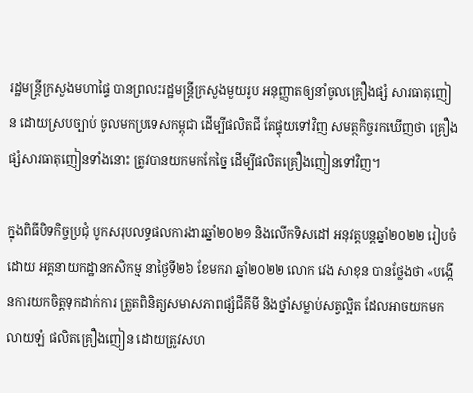រដ្ឋមន្រ្តីក្រសួងមហាផ្ទៃ បានព្រលះរដ្ឋមន្រ្តីក្រសួងមួយរូប អនុញ្ញាតឲ្យនាំចូលគ្រឿងផ្សំ សារធាតុញៀន ដោយស្របច្បាប់ ចូលមកប្រទេសកម្ពុជា ដើម្បីផលិតជី តែផ្ទុយទៅវិញ សមត្ថកិច្ចរកឃើញថា គ្រឿងផ្សំសារធាតុញៀនទាំងនោះ ត្រូវបានយកមកកែច្នៃ ដើម្បីផលិតគ្រឿងញៀនទៅវិញ។

ក្នុងពិធីបិទកិច្ចប្រជុំ បូកសរុបលទ្ធផលការងារឆ្នាំ២០២១ និងលើកទិសដៅ អនុវត្តបន្តឆ្នាំ២០២២ រៀបចំដោយ អគ្គនាយកដ្ឋានកសិកម្ម នាថ្ងៃទី២៦ ខែមករា ឆ្នាំ២០២២ លោក វេង សាខុន បានថ្លែងថា «បង្កើនការយកចិត្តទុកដាក់ការ ត្រួតពិនិត្យសមាសភាពផ្សំជីគីមី និងថ្នាំសម្លាប់សត្វល្អិត ដែលអាចយកមកលាយឡំ ផលិតគ្រឿងញៀន ដោយត្រូវសហ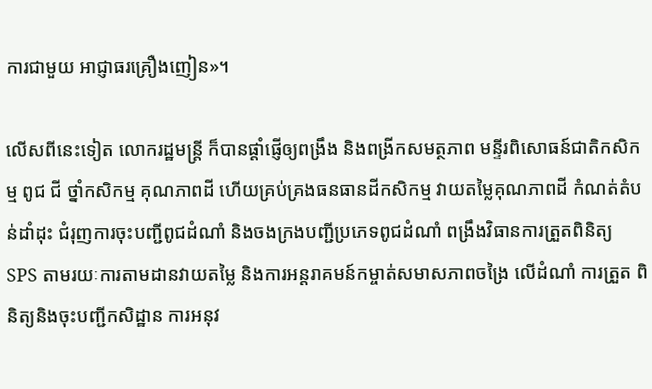ការជាមួយ អាជ្ញាធរគ្រឿងញៀន»។

លើសពីនេះទៀត លោករដ្ឋមន្ដ្រី ក៏បានផ្ដាំផ្ញើឲ្យពង្រឹង និងពង្រីកសមត្ថភាព មន្ទីរពិសោធន៍ជាតិកសិកម្ម ពូជ ជី ថ្នាំកសិកម្ម គុណភាពដី ហើយគ្រប់គ្រងធនធានដីកសិកម្ម វាយតម្លៃគុណភាពដី កំណត់តំបន់ដាំដុះ ជំរុញការចុះបញ្ជីពូជដំណាំ និងចងក្រងបញ្ជីប្រភេទពូជដំណាំ ពង្រឹងវិធានការត្រួតពិនិត្យ SPS តាមរយៈការតាមដានវាយតម្លៃ និងការអន្តរាគមន៍កម្ចាត់សមាសភាពចង្រៃ លើដំណាំ ការត្រួត ពិនិត្យនិងចុះបញ្ជីកសិដ្ឋាន ការអនុវ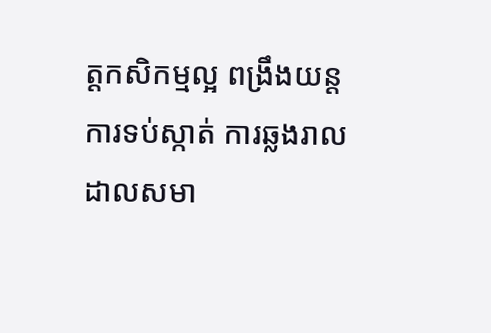ត្តកសិកម្មល្អ ពង្រឹងយន្តការទប់ស្កាត់ ការឆ្លងរាលដាលសមា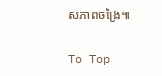សភាពចង្រៃ៕

To Top